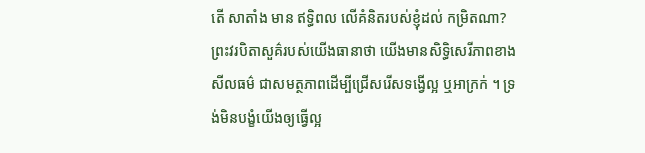តើ សាតាំង មាន ឥទ្ធិពល លើគំនិតរបស់ខ្ញុំដល់ កម្រិតណា?
ព្រះវរបិតាសួគ៌របស់យើងធានាថា យើងមានសិទ្ធិសេរីភាពខាងសីលធម៌ ជាសមត្ថភាពដើម្បីជ្រើសរើសទង្វើល្អ ឬអាក្រក់ ។ ទ្រង់មិនបង្ខំយើងឲ្យធ្វើល្អ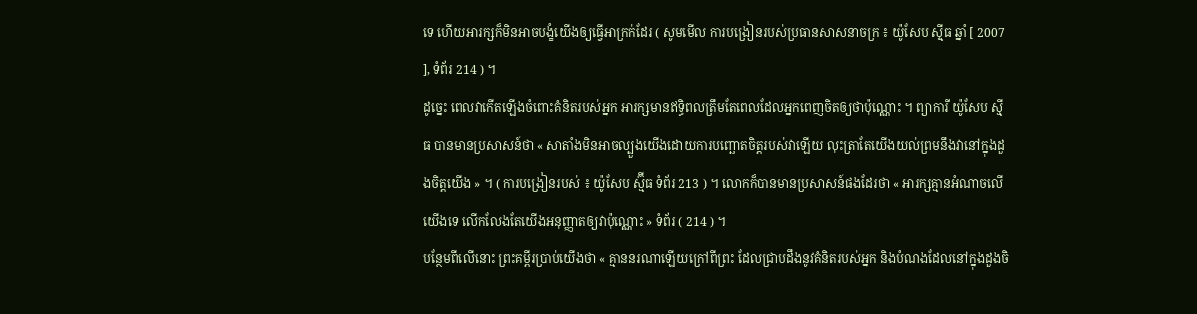ទេ ហើយអារក្សក៏មិនអាចបង្ខំយើងឲ្យធ្វើអាក្រក់ដែរ ( សូមមើល ការបង្រៀនរបស់ប្រធានសាសនាចក្រ ៖ យ៉ូសែប ស៊្មីធ ឆ្នាំ [ 2007 ], ទំព័រ 214 ) ។
ដូច្នេះ ពេលវាកើតឡើងចំពោះគំនិតរបស់អ្នក អារក្សមានឥទ្ធិពលត្រឹមតែពេលដែលអ្នកពេញចិតឲ្យថាប៉ុណ្ណោះ ។ ព្យាការី យ៉ូសែប ស៊្មីធ បានមានប្រសាសន៍ថា « សាតាំងមិនអាចល្បួងយើងដោយការបញ្ឆោតចិត្តរបស់វាឡើយ លុះត្រាតែយើងយល់ព្រមនឹងវានៅក្នុងដួងចិត្តយើង » ។ ( ការបង្រៀនរបស់ ៖ យ៉ូសែប ស្ម៊ីធ ទំព័រ 213 ) ។ លោកក៏បានមានប្រសាសន៍ផងដែរថា « អារក្សគ្មានអំណាចលើយើងទេ លើកលែងតែយើងអនុញ្ញាតឲ្យវាប៉ុណ្ណោះ » ទំព័រ ( 214 ) ។
បន្ថែមពីលើនោះ ព្រះគម្ពីរប្រាប់យើងថា « គ្មាននរណាឡើយក្រៅពីព្រះ ដែលជ្រាបដឹងនូវគំនិតរបស់អ្នក និងបំណងដែលនៅក្នុងដួងចិ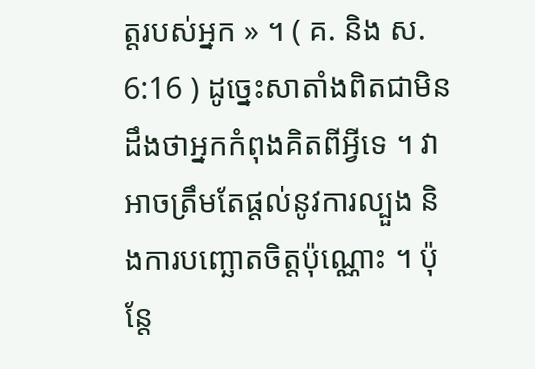ត្តរបស់អ្នក » ។ ( គ. និង ស. 6:16 ) ដូច្នេះសាតាំងពិតជាមិនដឹងថាអ្នកកំពុងគិតពីអ្វីទេ ។ វាអាចត្រឹមតែផ្ដល់នូវការល្បួង និងការបញ្ឆោតចិត្តប៉ុណ្ណោះ ។ ប៉ុន្តែ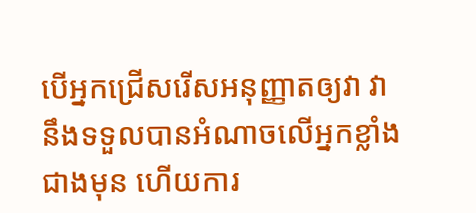បើអ្នកជ្រើសរើសអនុញ្ញាតឲ្យវា វានឹងទទួលបានអំណាចលើអ្នកខ្លាំងជាងមុន ហើយការ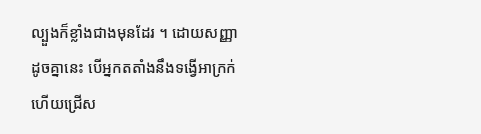ល្បួងក៏ខ្លាំងជាងមុនដែរ ។ ដោយសញ្ញាដូចគ្នានេះ បើអ្នកតតាំងនឹងទង្វើអាក្រក់ ហើយជ្រើស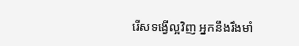រើសទង្វើល្អវិញ អ្នកនឹងរឹងមាំ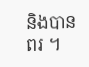និងបានពរ ។